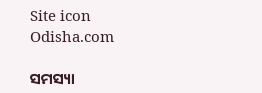Site icon Odisha.com

ସମସ୍ୟା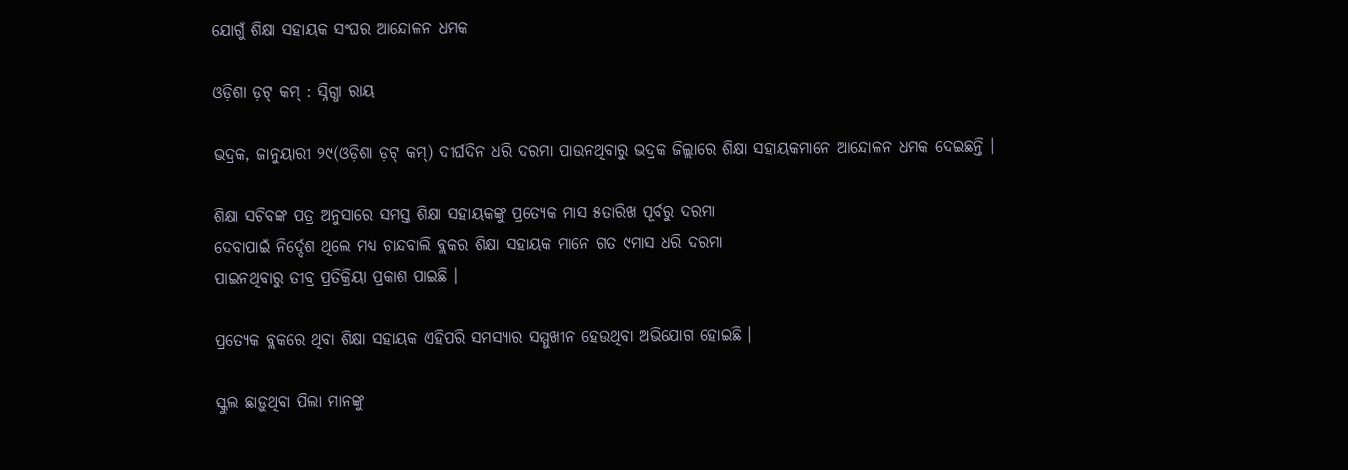ଯୋଗୁଁ ଶିକ୍ଷା ସହାୟକ ସଂଘର ଆନ୍ଦୋଳନ ଧମକ

ଓଡ଼ିଶା ଡ଼ଟ୍ କମ୍ : ସ୍ନିଗ୍ଧା ରାୟ

ଭଦ୍ରକ, ଜାନୁୟାରୀ ୨୯(ଓଡ଼ିଶା ଡ଼ଟ୍ କମ୍) ଦୀର୍ଘଦିନ ଧରି ଦରମା ପାଉନଥିବାରୁ ଭଦ୍ରକ ଜିଲ୍ଲାରେ ଶିକ୍ଷା ସହାୟକମାନେ ଆନ୍ଦୋଳନ ଧମକ ଦେଇଛନ୍ତି ।

ଶିକ୍ଷା ସଚିବଙ୍କ ପତ୍ର ଅନୁସାରେ ସମସ୍ତ ଶିକ୍ଷା ସହାୟକଙ୍କୁ ପ୍ରତ୍ୟେକ ମାସ ୫ତାରିଖ ପୂର୍ବରୁ ଦରମା
ଦେବାପାଇଁ ନିର୍ଦ୍ଦେଶ ଥିଲେ ମଧ୍ୟ ଚାନ୍ଦବାଲି ବ୍ଲକର ଶିକ୍ଷା ସହାୟକ ମାନେ ଗତ ୯ମାସ ଧରି ଦରମା
ପାଇନଥିବାରୁ ତୀବ୍ର ପ୍ରତିକ୍ରିୟା ପ୍ରକାଶ ପାଇଛି ।

ପ୍ରତ୍ୟେକ ବ୍ଲକରେ ଥିବା ଶିକ୍ଷା ସହାୟକ ଏହିପରି ସମସ୍ୟାର ସମ୍ମୁଖୀନ ହେଉଥିବା ଅଭିଯୋଗ ହୋଇଛି ।

ସ୍କୁଲ ଛାଡ଼ୁଥିବା ପିଲା ମାନଙ୍କୁ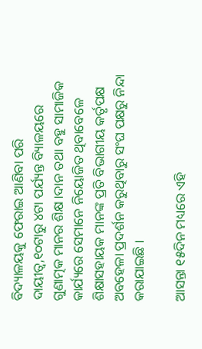ବିଦ୍ୟାଳୟକୁ ଫେରାଇ ଆଣିବା ପରି ଦାୟୀତ୍ୱ,୧୦ଟାରୁ ୪ଟା ପର୍ଯ୍ୟନ୍ତ ବ୍ୟିାଳୟରେ ଗୁଣାତ୍ମକ ମାନର ଶିକ୍ଷ।ଦାନ ତଥା ବହୁ ସାମାଜିକ କାର୍ଯ୍ୟରେ ସେମାନେ ନିୟୋଜିତ ଥିବାବେଳେ ଶିକ୍ଷାସହାୟକ ମାନଙ୍କ ପ୍ରତି ବିଭାଗୀୟ କର୍ତୃପକ୍ଷ ଅବହେଳା ପ୍ରଦର୍ଶନ କରୁଥିବାରୁ ସଂଘ ପକ୍ଷରୁ ନିନ୍ଦା କରାଯାଇଛି ।

ଆସନ୍ତା ୧୫ଦିନ ମଧ୍ୟରେ ଏହି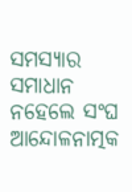ସମସ୍ୟାର ସମାଧାନ ନହେଲେ ସଂଘ ଆନ୍ଦୋଳନାତ୍ମକ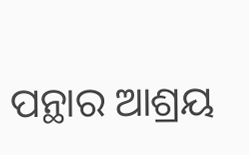ପନ୍ଥାର ଆଶ୍ରୟ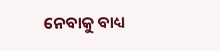ନେବାକୁ ବାଧ୍ୟ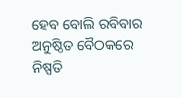ହେବ ବୋଲି ରବିବାର ଅନୁଷ୍ଠିତ ବୈଠକରେ ନିଷ୍ପତି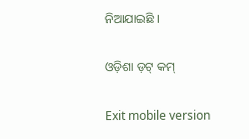ନିଆଯାଇଛି ।

ଓଡ଼ିଶା ଡ଼ଟ୍ କମ୍

Exit mobile version